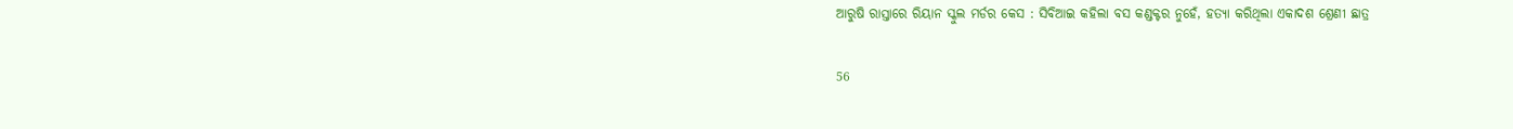ଆରୁଷି ରାସ୍ତାରେ ରିୟାନ ସ୍କୁଲ ମର୍ଡର କେସ : ସିବିଆଇ କହିଲା ବସ କଣ୍ଡକ୍ଟର ନୁହେଁ, ହତ୍ୟା କରିଥିଲା ଏକାଦଶ ଶ୍ରେଣୀ ଛାତ୍ର

56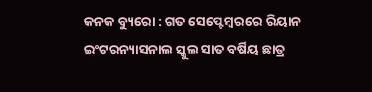କନକ ବ୍ୟୁରୋ : ଗତ ସେପ୍ଟେମ୍ବରରେ ରିୟାନ ଇଂଟରନ୍ୟାସନାଲ ସ୍କୁଲ ସାତ ବର୍ଷିୟ ଛାତ୍ର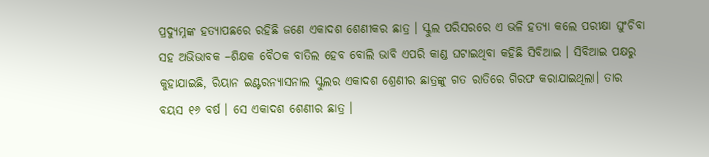ପ୍ରଦ୍ୟୁମ୍ନଙ୍କ ହତ୍ୟାପଛରେ ରହିଛି ଜଣେ ଏକାଦଶ ଶେଣୀକର ଛାତ୍ର । ସ୍କୁଲ ପରିସରରେ ଏ ଭଳି ହତ୍ୟା କଲେ ପରୀକ୍ଷା ଘୁଂଚିବା ସହ ଅଭିଭାବକ –ଶିକ୍ଷକ ବୈଠକ ବାତିଲ ହେବ ବୋଲି ଭାବି ଏପରି କାଣ୍ଡ ଘଟାଇଥିବା କହିଛି ସିବିଆଇ । ସିବିଆଇ ପକ୍ଷରୁ କୁହାଯାଇଛି, ରିୟାନ ଇଣ୍ଟରନ୍ୟାସନାଲ ସ୍କୁଲର ଏକାଦଶ ଶ୍ରେଣୀର ଛାତ୍ରଙ୍କୁ ଗତ ରାତିରେ ଗିରଫ କରାଯାଇଥିଲା। ତାର ବୟସ ୧୬ ବର୍ଷ । ସେ ଏକାଦଶ ଶେଣୀର ଛାତ୍ର ।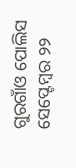ଗୁରଗାଁଓ ପୋଲିସ ସେପ୍ଟେମ୍ବର ୨୨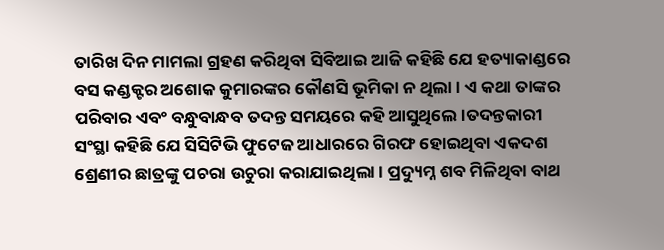ତାରିଖ ଦିନ ମାମଲା ଗ୍ରହଣ କରିଥିବା ସିବିଆଇ ଆଜି କହିଛି ଯେ ହତ୍ୟାକାଣ୍ଡରେ ବସ କଣ୍ଡକ୍ଟର ଅଶୋକ କୁମାରଙ୍କର କୌଣସି ଭୂମିକା ନ ଥିଲା । ଏ କଥା ତାଙ୍କର ପରିବାର ଏବଂ ବନ୍ଧୁବାନ୍ଧବ ତଦନ୍ତ ସମୟରେ କହି ଆସୁଥିଲେ।ତଦନ୍ତକାରୀ ସଂସ୍ଥା କହିଛି ଯେ ସିସିଟିଭି ଫୁଟେଜ ଆଧାରରେ ଗିରଫ ହୋଇଥିବା ଏକଦଶ ଶ୍ରେଣୀର ଛାତ୍ରଙ୍କୁ ପଚରା ଉଚୁରା କରାଯାଇଥିଲା । ପ୍ରଦ୍ୟୁମ୍ନ ଶବ ମିଳିଥିବା ବାଥ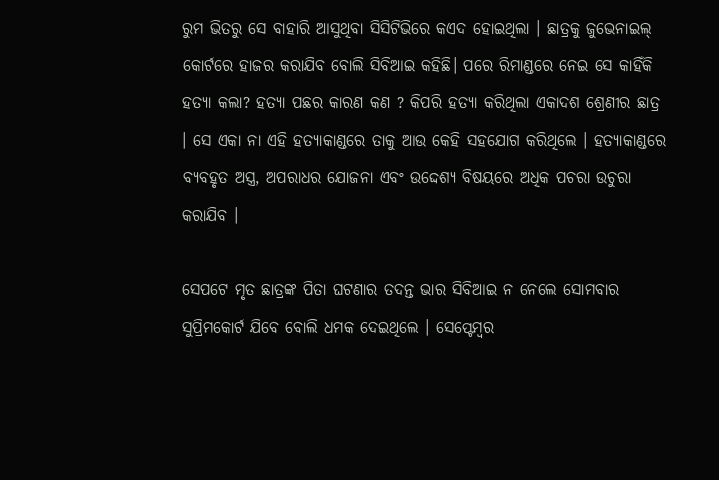ରୁମ ଭିତରୁ ସେ ବାହାରି ଆସୁଥିବା ସିସିଟିଭିରେ କଏଦ ହୋଇଥିଲା । ଛାତ୍ରକୁ ଜୁଭେନାଇଲ୍ କୋର୍ଟରେ ହାଜର କରାଯିବ ବୋଲି ସିବିଆଇ କହିଛି। ପରେ ରିମାଣ୍ଡରେ ନେଇ ସେ କାହିଁକି ହତ୍ୟା କଲା? ହତ୍ୟା ପଛର କାରଣ କଣ ? କିପରି ହତ୍ୟା କରିଥିଲା ଏକାଦଶ ଶ୍ରେଣୀର ଛାତ୍ର । ସେ ଏକା ନା ଏହି ହତ୍ୟାକାଣ୍ଡରେ ତାକୁ ଆଉ କେହି ସହଯୋଗ କରିଥିଲେ । ହତ୍ୟାକାଣ୍ଡରେ ବ୍ୟବହୃତ ଅସ୍ତ୍ର, ଅପରାଧର ଯୋଜନା ଏବଂ ଉଦ୍ଦେଶ୍ୟ ବିଷୟରେ ଅଧିକ ପଚରା ଉଚୁରା କରାଯିବ ।

ସେପଟେ ମୃତ ଛାତ୍ରଙ୍କ ପିତା ଘଟଣାର ତଦନ୍ତ ଭାର ସିବିଆଇ ନ ନେଲେ ସୋମବାର ସୁପ୍ରିମକୋର୍ଟ ଯିବେ ବୋଲି ଧମକ ଦେଇଥିଲେ । ସେପ୍ଟେମ୍ବର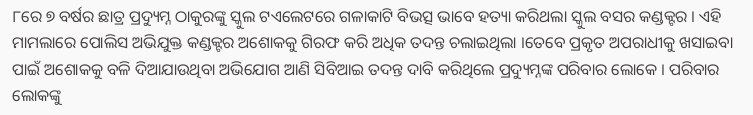୮ରେ ୭ ବର୍ଷର ଛାତ୍ର ପ୍ରଦ୍ୟୁମ୍ନ ଠାକୁରଙ୍କୁ ସ୍କୁଲ ଟଏଲେଟରେ ଗଳାକାଟି ବିଭତ୍ସ ଭାବେ ହତ୍ୟା କରିଥଲା ସ୍କୁଲ ବସର କଣ୍ଡକ୍ଟର । ଏହି ମାମଲାରେ ପୋଲିସ ଅଭିଯୁକ୍ତ କଣ୍ଡକ୍ଟର ଅଶୋକକୁ ଗିରଫ କରି ଅଧିକ ତଦନ୍ତ ଚଲାଇଥିଲା ।ତେବେ ପ୍ରକୃତ ଅପରାଧୀକୁ ଖସାଇବା ପାଇଁ ଅଶୋକକୁ ବଳି ଦିଆଯାଉଥିବା ଅଭିଯୋଗ ଆଣି ସିବିଆଇ ତଦନ୍ତ ଦାବି କରିଥିଲେ ପ୍ରଦ୍ୟୁମ୍ନଙ୍କ ପରିବାର ଲୋକେ । ପରିବାର ଲୋକଙ୍କୁ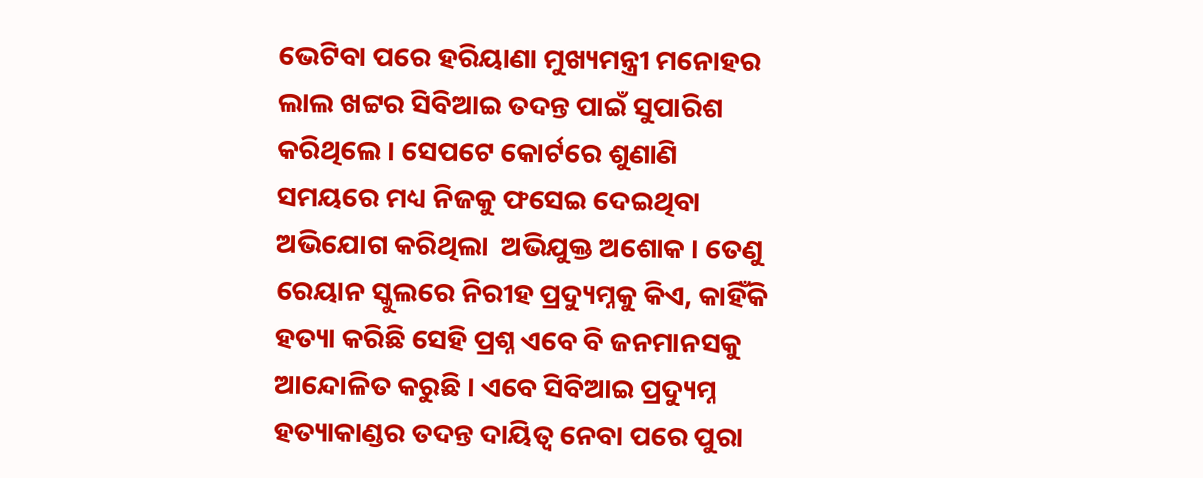ଭେଟିବା ପରେ ହରିୟାଣା ମୁଖ୍ୟମନ୍ତ୍ରୀ ମନୋହର ଲାଲ ଖଟ୍ଟର ସିବିଆଇ ତଦନ୍ତ ପାଇଁ ସୁପାରିଶ କରିଥିଲେ । ସେପଟେ କୋର୍ଟରେ ଶୁଣାଣି ସମୟରେ ମଧ୍ୟ ନିଜକୁ ଫସେଇ ଦେଇଥିବା ଅଭିଯୋଗ କରିଥିଲା  ଅଭିଯୁକ୍ତ ଅଶୋକ । ତେଣୁ ରେୟାନ ସ୍କୁଲରେ ନିରୀହ ପ୍ରଦ୍ୟୁମ୍ନକୁ କିଏ, କାହିଁକି ହତ୍ୟା କରିଛି ସେହି ପ୍ରଶ୍ନ ଏବେ ବି ଜନମାନସକୁ ଆନ୍ଦୋଳିତ କରୁଛି । ଏବେ ସିବିଆଇ ପ୍ରଦ୍ୟୁମ୍ନ ହତ୍ୟାକାଣ୍ଡର ତଦନ୍ତ ଦାୟିତ୍ୱ ନେବା ପରେ ପୁରା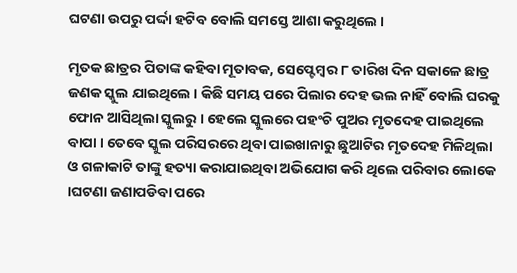ଘଟଣା ଉପରୁ ପର୍ଦ୍ଦା ହଟିବ ବୋଲି ସମସ୍ତେ ଆଶା କରୁଥିଲେ ।

ମୃତକ ଛାତ୍ରର ପିତାଙ୍କ କହିବା ମୂତାବକ, ସେପ୍ଟେମ୍ବର ୮ ତାରିଖ ଦିନ ସକାଳେ ଛାତ୍ର ଜଣକ ସ୍କୁଲ ଯାଇଥିଲେ । କିଛି ସମୟ ପରେ ପିଲାର ଦେହ ଭଲ ନାହିଁ ବୋଲି ଘରକୁ ଫୋନ ଆସିଥିଲା ସ୍କୁଲରୁ । ହେଲେ ସ୍କୁଲରେ ପହଂଚି ପୁଅର ମୃତଦେହ ପାଇଥିଲେ ବାପା । ତେବେ ସ୍କୁଲ ପରିସରରେ ଥିବା ପାଇଖାନାରୁ ଛୁଆଟିର ମୃତଦେହ ମିଳିଥିଲା ଓ ଗଳାକାଟି ତାଙ୍କୁ ହତ୍ୟା କରାଯାଇଥିବା ଅଭିଯୋଗ କରି ଥିଲେ ପରିବାର ଲୋକେ ।ଘଟଣା ଜଣାପଡିବା ପରେ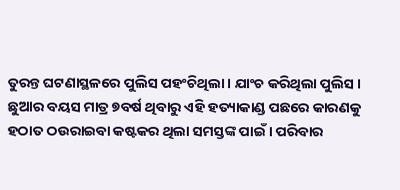ତୁରନ୍ତ ଘଟଣାସ୍ଥଳରେ ପୁଲିସ ପହଂଚିଥିଲା । ଯାଂଚ କରିଥିଲା ପୁଲିସ । ଛୁଆର ବୟସ ମାତ୍ର ୭ବର୍ଷ ଥିବାରୁ ଏହି ହତ୍ୟାକାଣ୍ଡ ପଛରେ କାରଣକୁ ହଠାତ ଠଉରାଇବା କଷ୍ଟକର ଥିଲା ସମସ୍ତଙ୍କ ପାଇଁ । ପରିବାର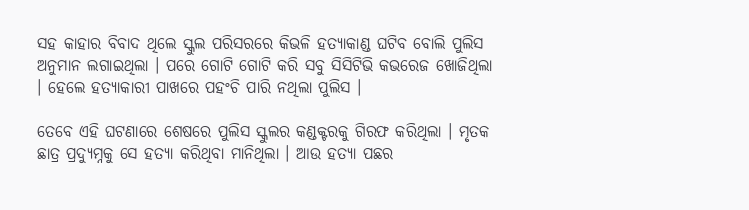ସହ କାହାର ବିବାଦ ଥିଲେ ସ୍କୁଲ ପରିସରରେ କିଭଳି ହତ୍ୟାକାଣ୍ଡ ଘଟିବ ବୋଲି ପୁଲିସ ଅନୁମାନ ଲଗାଇଥିଲା । ପରେ ଗୋଟି ଗୋଟି କରି ସବୁ ସିସିଟିଭି କଭରେଜ ଖୋଜିଥିଲା । ହେଲେ ହତ୍ୟାକାରୀ ପାଖରେ ପହଂଚି ପାରି ନଥିଲା ପୁଲିସ ।

ତେବେ ଏହି ଘଟଣାରେ ଶେଷରେ ପୁଲିସ ସ୍କୁଲର କଣ୍ଡକ୍ଟରକୁ ଗିରଫ କରିଥିଲା । ମୃତକ ଛାତ୍ର ପ୍ରଦ୍ୟୁମ୍ନକୁ ସେ ହତ୍ୟା କରିଥିବା ମାନିଥିଲା । ଆଉ ହତ୍ୟା ପଛର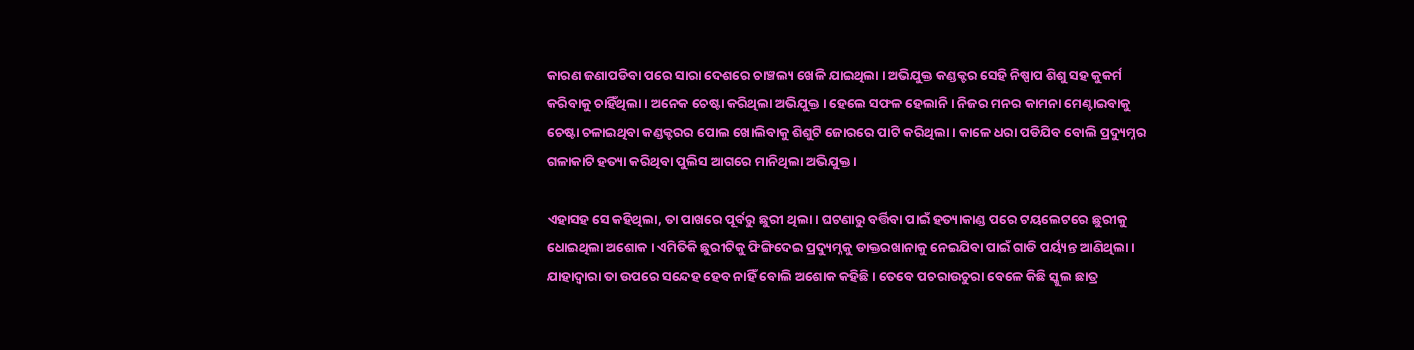କାରଣ ଜଣାପଡିବା ପରେ ସାରା ଦେଶରେ ଚାଞ୍ଚଲ୍ୟ ଖେଳି ଯାଇଥିଲା । ଅଭିଯୁକ୍ତ କଣ୍ଡକ୍ଟର ସେହି ନିଷ୍ପାପ ଶିଶୁ ସହ କୁକର୍ମ କରିବାକୁ ଚାହିଁଥିଲା । ଅନେକ ଚେଷ୍ଟା କରିଥିଲା ଅଭିଯୁକ୍ତ । ହେଲେ ସଫଳ ହେଲାନି । ନିଜର ମନର କାମନା ମେଣ୍ଟାଇବାକୁ ଚେଷ୍ଟା ଚଳାଇଥିବା କଣ୍ଡକ୍ଟରର ପୋଲ ଖୋଲିବାକୁ ଶିଶୁଟି ଜୋରରେ ପାଟି କରିଥିଲା । କାଳେ ଧରା ପଡିଯିବ ବୋଲି ପ୍ରଦ୍ୟୁମ୍ନର ଗଳାକାଟି ହତ୍ୟା କରିଥିବା ପୁଲିସ ଆଗରେ ମାନିଥିଲା ଅଭିଯୁକ୍ତ ।

ଏହାସହ ସେ କହିଥିଲା, ତା ପାଖରେ ପୂର୍ବରୁ ଛୁରୀ ଥିଲା । ଘଟଣାରୁ ବର୍ତ୍ତିବା ପାଇଁ ହତ୍ୟାକାଣ୍ଡ ପରେ ଟୟଲେଟରେ ଛୁରୀକୁ ଧୋଇଥିଲା ଅଶୋକ । ଏମିତିକି ଛୁରୀଟିକୁ ଫିଙ୍ଗିଦେଇ ପ୍ରଦ୍ୟୁମ୍ନକୁ ଡାକ୍ତରଖାନାକୁ ନେଇଯିବା ପାଇଁ ଗାଡି ପର୍ୟ୍ୟନ୍ତ ଆଣିଥିଲା । ଯାହାଦ୍ୱାରା ତା ଉପରେ ସନ୍ଦେହ ହେବ ନାହିଁ ବୋଲି ଅଶୋକ କହିଛି । ତେବେ ପଚରାଉଚୁରା ବେଳେ କିଛି ସ୍କୁଲ ଛାତ୍ର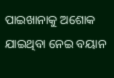ପାଇଖାନାକୁ ଅଶୋକ ଯାଇଥିବା ନେଇ ବୟାନ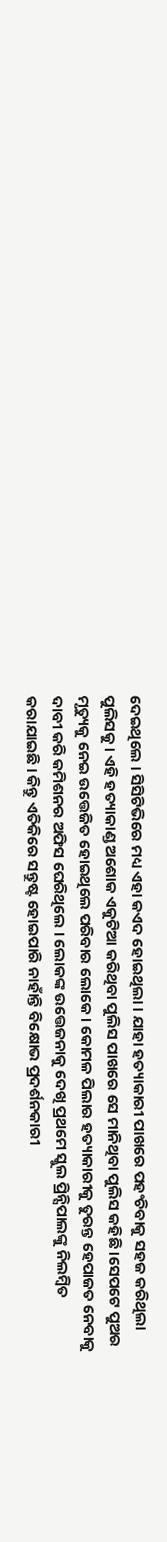ଦେଇଥିଲେ । ସିସିଟିଭିରେ ମଧ୍ୟ ଏହା କଏଦ ହୋଇଥିଲା । ଯାହା ହତ୍ୟାକାରୀ ପାଖରେ ପହଂଚିବାକୁ ସହଜ କରିଥିଲା ପୁଲିସକୁ । ଏହି ହତ୍ୟାକାଣ୍ଡ ଅଶୋକ ଏକୁଟିଆ କରିଥିବା ପୁଲିସ ପାଖରେ ସେ ମାନିଥିବା ପୁଲିସ କହିଛି ।ସେପଟେ ପୁଅର ମୃତ୍ୟୁକୁ ନେଇ ଉତ୍ତେଜିତ ହୋଇଥିଲେ ପରିବାର ଲୋକେ । କୋମଳ ପିଲାର ହତ୍ୟାକାରୀକୁ ତୁରନ୍ତ ହେପାଜତ ନେବାକୁ ଦାବୀ କରି କମିଶନର ଅଫିସ ଘେରିଥିଲେ । ଲୋକଙ୍କ ଉତ୍ତେଜନାକୁ ଦେଖି ପ୍ରଥମେ ସ୍କୁଲ ପ୍ରିନ୍ସିପାଲଙ୍କୁ ନିଲମ୍ବିତ କରାଯାଇଛି । କିନ୍ତୁ ଏତିକିରେ ସନ୍ତୁଷ୍ଟ ହୋଇପାରି ନାହାଁନ୍ତି ବିକ୍ଷୋଭ ପ୍ରଦର୍ଶନକାରୀ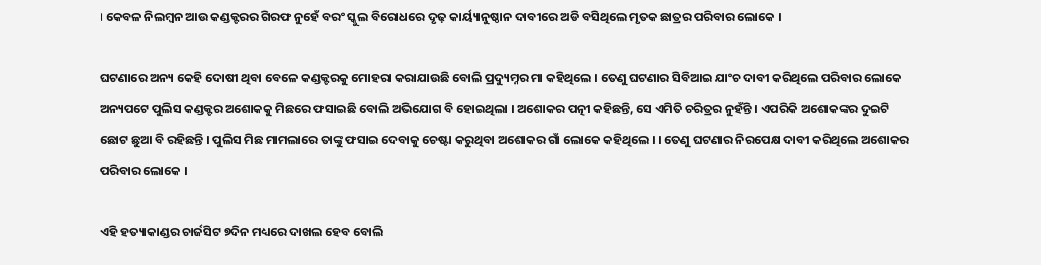। କେବଳ ନିଲମ୍ବନ ଆଉ କଣ୍ଡକ୍ଟରର ଗିରଫ ନୁହେଁ ବରଂ ସ୍କୁଲ ବିରୋଧରେ ଦୃଢ଼ କାର୍ୟ୍ୟାନୁଷ୍ଠାନ ଦାବୀରେ ଅଡି ବସିଥିଲେ ମୃତକ ଛାତ୍ରର ପରିବାର ଲୋକେ ।

ଘଟଣାରେ ଅନ୍ୟ କେହି ଦୋଷୀ ଥିବା ବେଳେ କଣ୍ଡକ୍ଟରକୁ ମୋହରା କରାଯାଉଛି ବୋଲି ପ୍ରଦ୍ୟୁମ୍ନର ମା କହିଥିଲେ । ତେଣୁ ଘଟଣାର ସିବିଆଇ ଯାଂଚ ଦାବୀ କରିଥିଲେ ପରିବାର ଲୋକେ ଅନ୍ୟପଟେ ପୁଲିସ କଣ୍ଡକ୍ଟର ଅଶୋକକୁ ମିଛରେ ଫସାଇଛି ବୋଲି ଅଭିଯୋଗ ବି ହୋଇଥିଲା । ଅଶୋକର ପତ୍ନୀ କହିଛନ୍ତି, ସେ ଏମିତି ଚରିତ୍ରର ନୁହଁନ୍ତି । ଏପରିକି ଅଶୋକଙ୍କର ଦୁଇଟି ଛୋଟ ଛୁଆ ବି ରହିଛନ୍ତି । ପୁଲିସ ମିଛ ମାମଲାରେ ତାଙ୍କୁ ଫସାଇ ଦେବାକୁ ଚେଷ୍ଟା କରୁଥିବା ଅଶୋକର ଗାଁ ଲୋକେ କହିଥିଲେ । । ତେଣୁ ଘଟଣାର ନିରପେକ୍ଷ ଦାବୀ କରିଥିଲେ ଅଶୋକର ପରିବାର ଲୋକେ ।

ଏହି ହତ୍ୟାକାଣ୍ଡର ଚାର୍ଜସିଟ ୭ଦିନ ମଧ୍ୟରେ ଦାଖଲ ହେବ ବୋଲି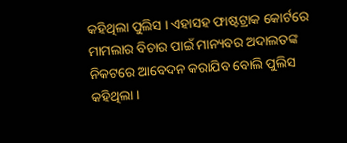କହିଥିଲା ପୁଲିସ । ଏହାସହ ଫାଷ୍ଟଟ୍ରାକ କୋର୍ଟରେ ମାମଲାର ବିଚାର ପାଇଁ ମାନ୍ୟବର ଅଦାଲତଙ୍କ ନିକଟରେ ଆବେଦନ କରାଯିବ ବୋଲି ପୁଲିସ କହିଥିଲା ।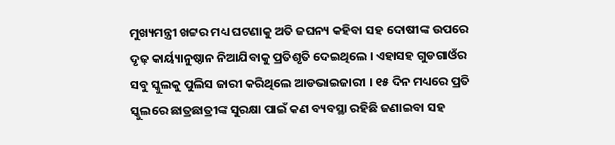ମୁଖ୍ୟମନ୍ତ୍ରୀ ଖଟ୍ଟର ମଧ୍ୟ ଘଟଣାକୁ ଅତି ଜଘନ୍ୟ କହିବା ସହ ଦୋଷୀଙ୍କ ଉପରେ ଦୃଢ଼ କାର୍ୟ୍ୟାନୁଷ୍ଠାନ ନିଆଯିବାକୁ ପ୍ରତିଶୃତି ଦେଇଥିଲେ । ଏହାସହ ଗୁଡଗାଓଁର ସବୁ ସ୍କୁଲକୁ ପୁଲିସ ଜାରୀ କରିଥିଲେ ଆଡଭାଇଜାରୀ । ୧୫ ଦିନ ମଧ୍ୟରେ ପ୍ରତି ସ୍କୁଲରେ ଛାତ୍ରଛାତ୍ରୀଙ୍କ ସୁରକ୍ଷା ପାଇଁ କଣ ବ୍ୟବସ୍ଥା ରହିଛି ଜଣାଇବା ସହ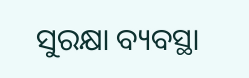ସୁରକ୍ଷା ବ୍ୟବସ୍ଥା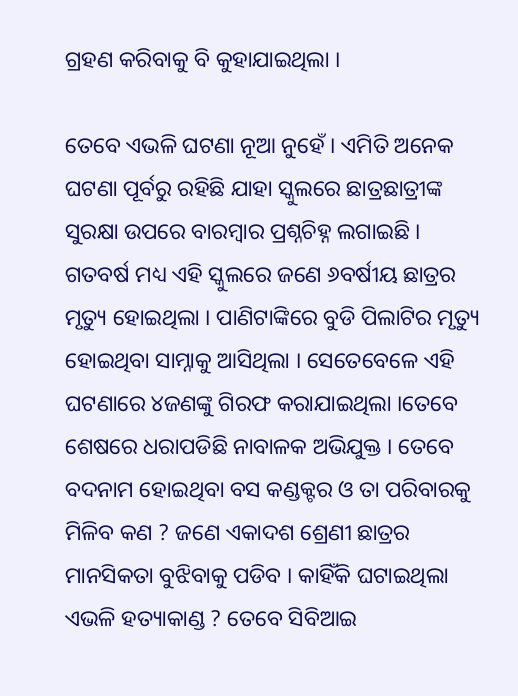ଗ୍ରହଣ କରିବାକୁ ବି କୁହାଯାଇଥିଲା ।

ତେବେ ଏଭଳି ଘଟଣା ନୂଆ ନୁହେଁ । ଏମିତି ଅନେକ ଘଟଣା ପୂର୍ବରୁ ରହିଛି ଯାହା ସ୍କୁଲରେ ଛାତ୍ରଛାତ୍ରୀଙ୍କ ସୁରକ୍ଷା ଉପରେ ବାରମ୍ବାର ପ୍ରଶ୍ନଚିହ୍ନ ଲଗାଇଛି । ଗତବର୍ଷ ମଧ୍ୟ ଏହି ସ୍କୁଲରେ ଜଣେ ୬ବର୍ଷୀୟ ଛାତ୍ରର ମୃତ୍ୟୁ ହୋଇଥିଲା । ପାଣିଟାଙ୍କିରେ ବୁଡି ପିଲାଟିର ମୃତ୍ୟୁ ହୋଇଥିବା ସାମ୍ନାକୁ ଆସିଥିଲା । ସେତେବେଳେ ଏହି ଘଟଣାରେ ୪ଜଣଙ୍କୁ ଗିରଫ କରାଯାଇଥିଲା ।ତେବେ ଶେଷରେ ଧରାପଡିଛି ନାବାଳକ ଅଭିଯୁକ୍ତ । ତେବେ ବଦନାମ ହୋଇଥିବା ବସ କଣ୍ଡକ୍ଟର ଓ ତା ପରିବାରକୁ ମିଳିବ କଣ ? ଜଣେ ଏକାଦଶ ଶ୍ରେଣୀ ଛାତ୍ରର ମାନସିକତା ବୁଝିବାକୁ ପଡିବ । କାହିଁକି ଘଟାଇଥିଲା ଏଭଳି ହତ୍ୟାକାଣ୍ଡ ? ତେବେ ସିବିଆଇ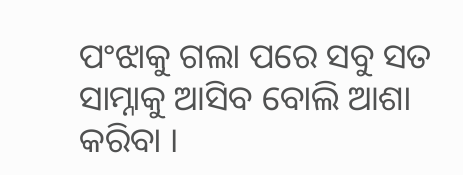ପଂଝାକୁ ଗଲା ପରେ ସବୁ ସତ ସାମ୍ନାକୁ ଆସିବ ବୋଲି ଆଶା କରିବା ।